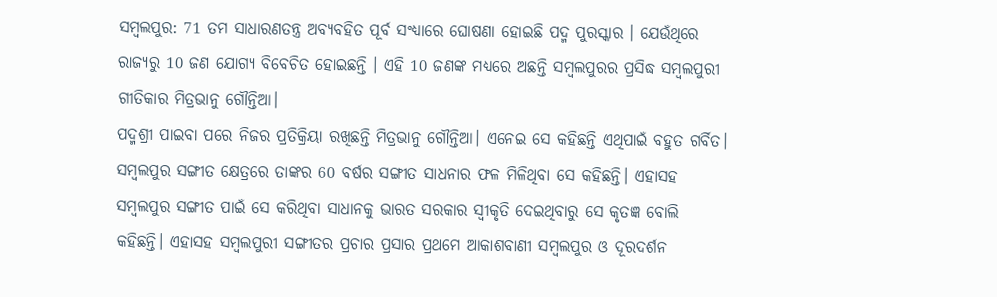ସମ୍ବଲପୁର: 71 ତମ ସାଧାରଣତନ୍ତ୍ର ଅବ୍ୟବହିତ ପୂର୍ବ ସଂଧ୍ୟାରେ ଘୋଷଣା ହୋଇଛି ପଦ୍ମ ପୁରସ୍କାର । ଯେଉଁଥିରେ ରାଜ୍ୟରୁ 10 ଜଣ ଯୋଗ୍ୟ ବିବେଚିତ ହୋଇଛନ୍ତି । ଏହି 10 ଜଣଙ୍କ ମଧ୍ୟରେ ଅଛନ୍ତି ସମ୍ବଲପୁରର ପ୍ରସିଦ୍ଧ ସମ୍ବଲପୁରୀ ଗୀତିକାର ମିତ୍ରଭାନୁ ଗୌନ୍ତିଆ।
ପଦ୍ମଶ୍ରୀ ପାଇବା ପରେ ନିଜର ପ୍ରତିକ୍ରିୟା ରଖିଛନ୍ତି ମିତ୍ରଭାନୁ ଗୌନ୍ତିଆ। ଏନେଇ ସେ କହିଛନ୍ତି ଏଥିପାଇଁ ବହୁତ ଗର୍ବିତ। ସମ୍ବଲପୁର ସଙ୍ଗୀତ କ୍ଷେତ୍ରରେ ତାଙ୍କର 60 ବର୍ଷର ସଙ୍ଗୀତ ସାଧନାର ଫଳ ମିଳିଥିବା ସେ କହିଛନ୍ତି। ଏହାସହ ସମ୍ବଲପୁର ସଙ୍ଗୀତ ପାଇଁ ସେ କରିଥିବା ସାଧାନକୁ ଭାରତ ସରକାର ସ୍ବୀକୃତି ଦେଇଥିବାରୁ ସେ କୃତଜ୍ଞ ବୋଲି କହିଛନ୍ତି। ଏହାସହ ସମ୍ବଲପୁରୀ ସଙ୍ଗୀତର ପ୍ରଚାର ପ୍ରସାର ପ୍ରଥମେ ଆକାଶବାଣୀ ସମ୍ବଲପୁର ଓ ଦୂରଦର୍ଶନ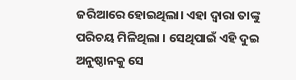ଜରିଆରେ ହୋଇଥିଲା। ଏହା ଦ୍ବାରା ତାଙ୍କୁ ପରିଚୟ ମିଳିଥିଲା । ସେଥିପାଇଁ ଏହି ଦୁଇ ଅନୁଷ୍ଠାନକୁ ସେ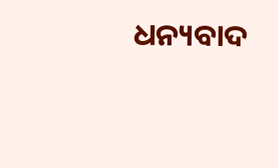ଧନ୍ୟବାଦ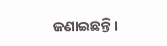ଜଣାଇଛନ୍ତି।